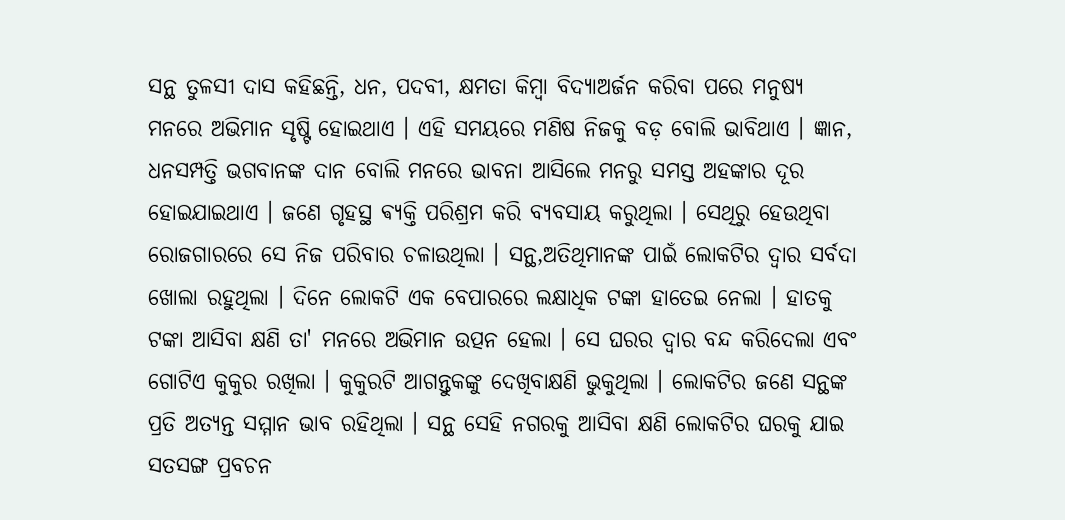ସନ୍ଥ ତୁଳସୀ ଦାସ କହିଛନ୍ତି, ଧନ, ପଦବୀ, କ୍ଷମତା କିମ୍ବା ବିଦ୍ଯାଅର୍ଜନ କରିବା ପରେ ମନୁଷ୍ୟ ମନରେ ଅଭିମାନ ସୃଷ୍ଟି ହୋଇଥାଏ । ଏହି ସମୟରେ ମଣିଷ ନିଜକୁ ବଡ଼ ବୋଲି ଭାବିଥାଏ । ଜ୍ଞାନ, ଧନସମ୍ପତ୍ତି ଭଗବାନଙ୍କ ଦାନ ବୋଲି ମନରେ ଭାବନା ଆସିଲେ ମନରୁ ସମସ୍ତ ଅହଙ୍କାର ଦୂର ହୋଇଯାଇଥାଏ । ଜଣେ ଗୃହସ୍ଥ ଵ୍ଯକ୍ତି ପରିଶ୍ରମ କରି ବ୍ଯବସାୟ କରୁଥିଲା । ସେଥିରୁ ହେଉଥିବା ରୋଜଗାରରେ ସେ ନିଜ ପରିବାର ଚଳାଉଥିଲା । ସନ୍ଥ,ଅତିଥିମାନଙ୍କ ପାଇଁ ଲୋକଟିର ଦ୍ବାର ସର୍ବଦା ଖୋଲା ରହୁଥିଲା । ଦିନେ ଲୋକଟି ଏକ ବେପାରରେ ଲକ୍ଷାଧିକ ଟଙ୍କା ହାତେଇ ନେଲା । ହାତକୁ ଟଙ୍କା ଆସିବା କ୍ଷଣି ତା' ମନରେ ଅଭିମାନ ଉତ୍ପନ ହେଲା । ସେ ଘରର ଦ୍ବାର ବନ୍ଦ କରିଦେଲା ଏବଂ ଗୋଟିଏ କୁକୁର ରଖିଲା । କୁକୁରଟି ଆଗନ୍ତୁକଙ୍କୁ ଦେଖିବାକ୍ଷଣି ଭୁକୁଥିଲା । ଲୋକଟିର ଜଣେ ସନ୍ଥଙ୍କ ପ୍ରତି ଅତ୍ଯନ୍ତ ସମ୍ମାନ ଭାବ ରହିଥିଲା । ସନ୍ଥ ସେହି ନଗରକୁ ଆସିବା କ୍ଷଣି ଲୋକଟିର ଘରକୁ ଯାଇ ସତସଙ୍ଗ ପ୍ରବଚନ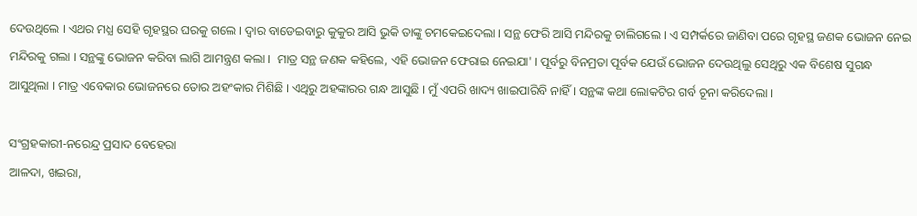ଦେଉଥିଲେ । ଏଥର ମଧ୍ଯ ସେହି ଗୃହସ୍ଥର ଘରକୁ ଗଲେ । ଦ୍ବାର ବାଡେଇବାରୁ କୁକୁର ଆସି ଭୁକି ତାଙ୍କୁ ଚମକେଇଦେଲା । ସନ୍ଥ ଫେରି ଆସି ମନ୍ଦିରକୁ ଚାଲିଗଲେ । ଏ ସମ୍ପର୍କରେ ଜାଣିବା ପରେ ଗୃହସ୍ଥ ଜଣକ ଭୋଜନ ନେଇ ମନ୍ଦିରକୁ ଗଲା । ସନ୍ଥଙ୍କୁ ଭୋଜନ କରିବା ଲାଗି ଆମନ୍ତ୍ରଣ କଲା ।  ମାତ୍ର ସନ୍ଥ ଜଣକ କହିଲେ, ଏହି ଭୋଜନ ଫେରାଇ ନେଇଯା' । ପୂର୍ବରୁ ବିନମ୍ରତା ପୂର୍ବକ ଯେଉଁ ଭୋଜନ ଦେଉଥିଲୁ ସେଥିରୁ ଏକ ବିଶେଷ ସୁଗନ୍ଧ ଆସୁଥିଲା । ମାତ୍ର ଏବେକାର ଭୋଜନରେ ତୋର ଅହଂକାର ମିଶିଛି । ଏଥିରୁ ଅହଙ୍କାରର ଗନ୍ଧ ଆସୁଛି । ମୁଁ ଏପରି ଖାଦ୍ୟ ଖାଇପାରିବି ନାହିଁ । ସନ୍ଥଙ୍କ କଥା ଲୋକଟିର ଗର୍ବ ଚୂନା କରିଦେଲା ।

ସଂଗ୍ରହକାରୀ-ନରେନ୍ଦ୍ର ପ୍ରସାଦ ବେହେରା
ଆଳଦା, ଖଇରା,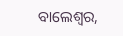ବାଲେଶ୍ବର,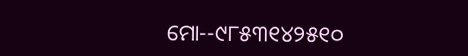ମୋ--୯୮୫୩୧୪୨୫୧୦